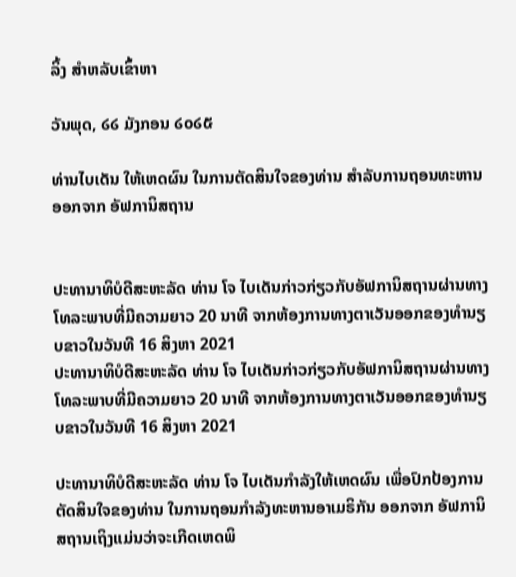ລິ້ງ ສຳຫລັບເຂົ້າຫາ

ວັນພຸດ, ໒໒ ມັງກອນ ໒໐໒໕

ທ່ານໄບເດັນ ໃຫ້ເຫດຜົນ ໃນການຕັດສິນໃຈຂອງທ່ານ ສໍາລັບການຖອນທະຫານ ອອກຈາກ ອັຟການິສຖານ


ປະທານາທິບໍດີສະຫະລັດ ທ່ານ ໂຈ ໄບເດັນກ່າວກ່ຽວກັບອັຟການິສຖານຜ່ານທາງໂທລະພາບທີ່ມີຄວາມຍາວ 20 ນາທີ ຈາກຫ້ອງການທາງຕາເວັນອອກຂອງທຳນຽບຂາວໃນວັນທີ 16 ສິງຫາ 2021
ປະທານາທິບໍດີສະຫະລັດ ທ່ານ ໂຈ ໄບເດັນກ່າວກ່ຽວກັບອັຟການິສຖານຜ່ານທາງໂທລະພາບທີ່ມີຄວາມຍາວ 20 ນາທີ ຈາກຫ້ອງການທາງຕາເວັນອອກຂອງທຳນຽບຂາວໃນວັນທີ 16 ສິງຫາ 2021

ປະທານາທິບໍດີສະຫະລັດ ທ່ານ ໂຈ ໄບເດັນກຳລັງໃຫ້ເຫດຜົນ ເພື່ອປົກປ້ອງການຕັດສິນໃຈຂອງທ່ານ ໃນການຖອນກຳລັງທະຫານອາເມຣິກັນ ອອກຈາກ ອັຟການິສຖານເຖິງແມ່ນວ່າຈະເກີດເຫດພິ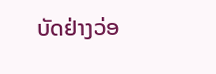ບັດຢ່າງວ່ອ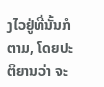ງໄວຢູ່ທີ່ນັ້ນກໍຕາມ, ໂດຍປະຕິຍານວ່າ ຈະ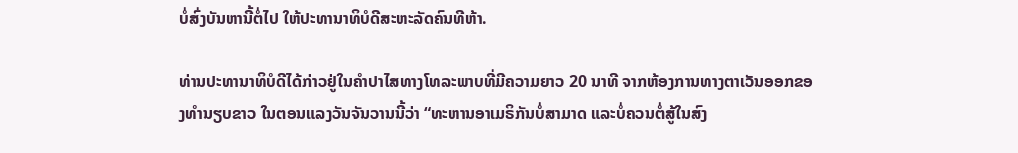ບໍ່ສົ່ງບັນຫານີ້ຕໍ່ໄປ ໃຫ້ປະທານາທິບໍດີສະຫະລັດຄົນທີຫ້າ.

ທ່ານປະທານາທິບໍດີໄດ້ກ່າວຢູ່ໃນຄຳປາໄສທາງໂທລະພາບທີ່ມີຄວາມຍາວ 20 ນາທີ ຈາກຫ້ອງການທາງຕາເວັນອອກຂອງທຳນຽບຂາວ ໃນຕອນແລງວັນຈັນວານນີ້ວ່າ “ທະຫານອາເມຣິກັນບໍ່ສາມາດ ແລະບໍ່ຄວນຕໍ່ສູ້ໃນສົງ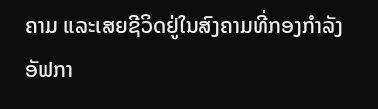ຄາມ ແລະເສຍຊີວິດຢູ່ໃນສົງຄາມທີ່ກອງກຳລັງອັຟກາ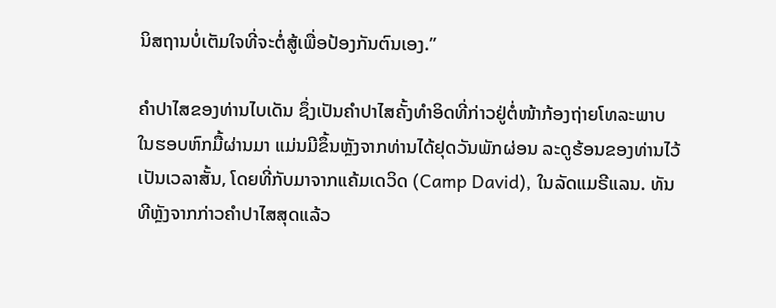ນິສຖານບໍ່ເຕັມໃຈທີ່ຈະຕໍ່ສູ້ເພື່ອປ້ອງກັນຕົນເອງ.”

ຄຳປາໄສຂອງທ່ານໄບເດັນ ຊຶ່ງເປັນຄຳປາໄສຄັ້ງທຳອິດທີ່ກ່າວຢູ່ຕໍ່ໜ້າກ້ອງຖ່າຍໂທລະພາບ ໃນຮອບຫົກມື້ຜ່ານມາ ແມ່ນມີຂຶ້ນຫຼັງຈາກທ່ານໄດ້ຢຸດວັນພັກຜ່ອນ ລະດູຮ້ອນຂອງທ່ານໄວ້ ເປັນເວລາສັ້ນ, ໂດຍທີ່ກັບມາຈາກແຄ້ມເດວິດ (Camp David), ໃນລັດແມຣີແລນ. ທັນທີຫຼັງຈາກກ່າວຄໍາປາໄສສຸດແລ້ວ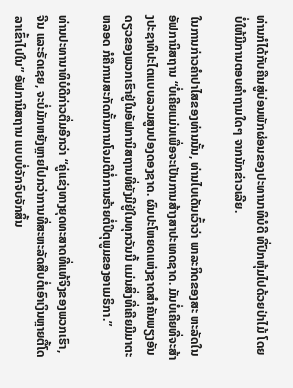ທ່ານກໍໄດ້ກັບຄືນສູ່ບ່ອນພັກຜ່ອນຂອງປະທານາທິບໍດີ ທີ່ປົກຫຸ້ມໄປດ້ວຍປ່າໄມ້ ໂດຍບໍ່ໃຫ້ມີການຕອບຄຳຖາມໃດໆ ຈາກນັກຂ່າວເລີຍ.

ໃນການກ່າວຄຳປາໄສຂອງທ່ານນັ້ນ, ທ່ານໄບເດັນເວົ້າວ່າ ພາລະກິດຂອງສະ ຫະລັດໃນອັຟການິສຖານ “ບໍ່ເຄີຍແມ່ນເພື່ອຈະເປັນການສ້າງສາປະເທດຊາດ. ມັນບໍ່ເຄີຍທີ່ຈະສ້າງປະຊາທິປະໄຕແບບລວມສູນປອງດອງຊາດ. ຜົນປະໂຫຍດແຫ່ງຊາດສຳຄັນພຽງອັນດຽວຂອງພວກເຮົາຢູ່ໃນອັຟການິສຖານທີ່ຍັງມີຢູ່ໃນທຸກວັນນີ້ ແມ່ນສິ່ງທີ່ເຄີຍມີມາຕະຫລອດ ກໍຄືການສະກັດກັ້ນການໂຈມຕີກໍ່ການຮ້າຍຕໍ່ປິຕຸພູມຂອງອາເມຣິກາ.”

ທ່ານປະທານາທິບໍດີກ່າວຕື່ມອີກວ່າ “ຄູ່ແຂ່ງທາງຍຸດທະສາດທີ່ແທ້ຈິງຂອງພວກເຮົາ, ຈີນ ແລະຣັດເຊຍ, ຈະບໍ່ມັກຫຍັງຫຼາຍໄປກວ່າການທີ່ສະຫະລັດສືບຕໍ່ເອົາເງິນຫຼາຍຕື້ໂດລາເຂົ້າໄປໃນ” ອັຟການິສຖານ ແບບບໍ່ຈັກຈົບຈັກສິ້ນ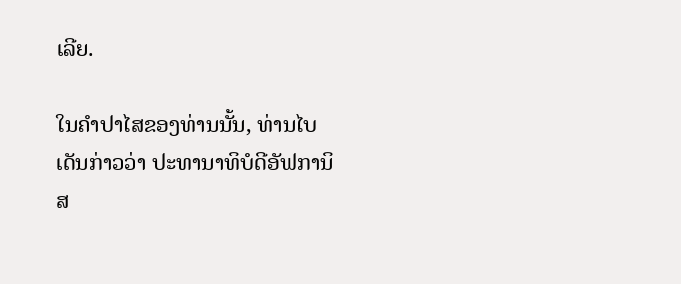ເລີຍ.

ໃນຄຳປາໄສຂອງທ່ານນັ້ນ, ທ່ານໄບເດັນກ່າວວ່າ ປະທານາທິບໍດີອັຟການິສ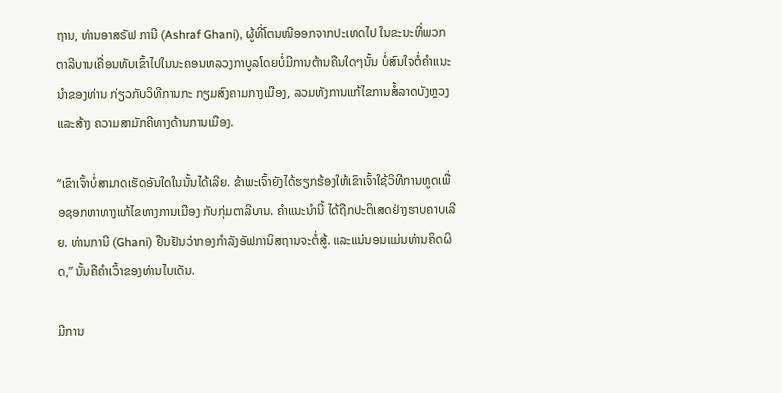ຖານ, ທ່ານອາສຣັຟ ການີ (Ashraf Ghani), ຜູ້ທີ່ໂຕນໜີອອກຈາກປະເທດໄປ ໃນຂະນະທີ່ພວກຕາລີບານເຄື່ອນທັບເຂົ້າໄປໃນນະຄອນຫລວງກາບູລໂດຍບໍ່ມີການຕ້ານຄືນໃດໆນັ້ນ ບໍ່ສົນໃຈຕໍ່ຄຳແນະນຳຂອງທ່ານ ກ່ຽວກັບວິທີການກະ ກຽມສົງຄາມກາງເມືອງ, ລວມທັງການແກ້ໄຂການສໍ້ລາດບັງຫຼວງ ແລະສ້າງ ຄວາມສາມັກຄີທາງດ້ານການເມືອງ.

“ເຂົາເຈົ້າບໍ່ສາມາດເຮັດອັນໃດໃນນັ້ນໄດ້ເລີຍ. ຂ້າພະເຈົ້າຍັງໄດ້ຮຽກຮ້ອງໃຫ້ເຂົາເຈົ້າໃຊ້ວິທີການທູດເພື່ອຊອກຫາທາງແກ້ໄຂທາງການເມືອງ ກັບກຸ່ມຕາລີບານ. ຄໍາແນະນໍານີ້ ໄດ້ຖືກປະຕິເສດຢ່າງຮາບຄາບເລີຍ. ທ່ານການີ (Ghani) ຢືນຢັນວ່າກອງກຳລັງອັຟການິສຖານຈະຕໍ່ສູ້. ແລະແນ່ນອນແມ່ນທ່ານຄິດຜິດ,” ນັ້ນຄືຄໍາເວົ້າຂອງທ່ານໄບເດັນ.

ມີການ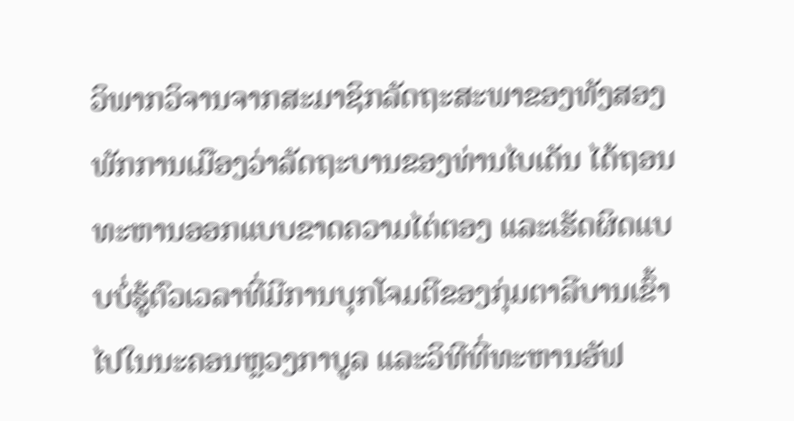ວິພາກວິຈານຈາກສະມາຊິກລັດຖະສະພາຂອງທັງສອງພັກການເມືອງວ່າລັດຖະບານຂອງທ່ານໄບເດັນ ໄດ້ຖອນທະຫານອອກແບບຂາດຄວາມໄຕ່ຕອງ ແລະເຮັດຜິດແບບບໍ່ຮູ້ຕົວເວລາທີ່ມີການບຸກໂຈມຕີຂອງກຸ່ມຕາລີບານເຂົ້າໄປໃນນະຄອນຫຼວງກາບູລ ແລະວິທີທີ່ທະຫານອັຟ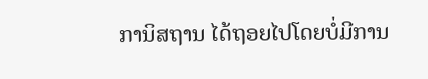ການິສຖານ ໄດ້ຖອຍໄປໂດຍບໍ່ມີການ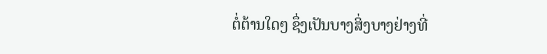ຕໍ່ຕ້ານໃດໆ ຊຶ່ງເປັນບາງສິ່ງບາງຢ່າງທີ່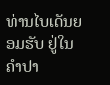ທ່ານໄບເດັນຍອມຮັບ ຢູ່ໃນຄຳປາ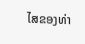ໄສຂອງທ່າ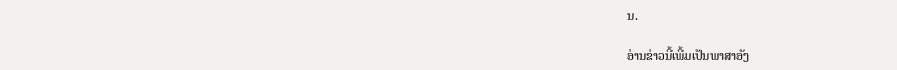ນ.

ອ່ານຂ່າວນີ້ເພີ້ມເປັນພາສາອັງ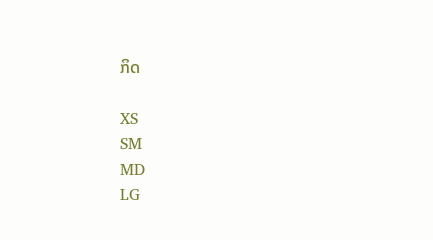ກິດ

XS
SM
MD
LG